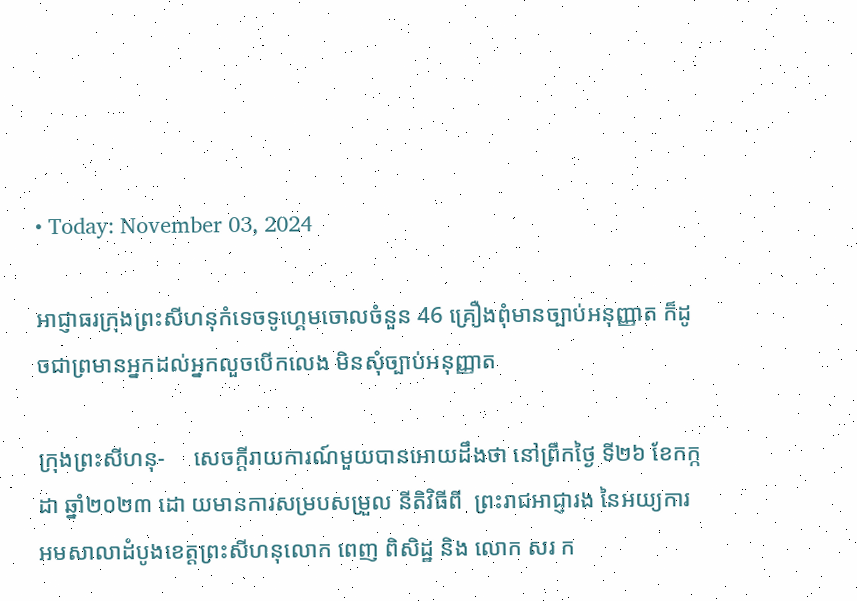• Today: November 03, 2024

អាជ្ញាធរក្រុងព្រះសីហនុកំទេចទូហ្គេមចោលចំនួន 46 គ្រឿងពុំមានច្បាប់អនុញ្ញាត ក៏ដូចជាព្រមានអ្នកដល់អ្នកលួចបើកលេង មិនសុំច្បាប់អនុញ្ញាត

ក្រុងព្រះសីហនុ-     សេចក្តីរាយការណ៍មួយបានអោយដឹងថា នៅព្រឹកថ្ងៃ ទី២៦ ខែកក្កដា ឆ្នាំ២០២៣ ដោ យមានការសម្របសម្រួល នីតិវិធីពី  ព្រះរាជអាជ្ញារង នៃអយ្យការអមសាលាដំបូងខេត្តព្រះសីហនុលោក ពេញ ពិសិដ្ឋ និង លោក សរ ក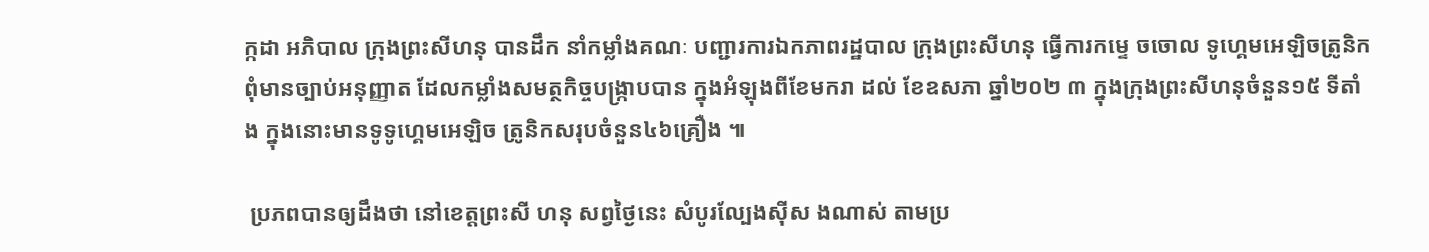ក្កដា អភិបាល ក្រុងព្រះសីហនុ បានដឹក នាំកម្លាំងគណៈ បញ្ជារការឯកភាពរដ្ឋបាល ក្រុងព្រះសីហនុ ធ្វើការកម្ទេ ចចោល ទូហ្គេមអេឡិចត្រូនិក ពុំមានច្បាប់អនុញ្ញាត ដែលកម្លាំងសមត្ថកិច្ចបង្ក្រាបបាន ក្នុងអំឡុងពីខែមករា ដល់ ខែឧសភា ឆ្នាំ២០២ ៣ ក្នុងក្រុងព្រះសីហនុចំនួន១៥ ទីតាំង ក្នុងនោះមានទូទូហ្គេមអេឡិច ត្រូនិកសរុបចំនួន៤៦គ្រឿង ៕

 ប្រភពបានឲ្យដឹងថា នៅខេត្តព្រះសី ហនុ សព្វថ្ងៃនេះ សំបូរល្បែងស៊ីស ងណាស់ តាមប្រ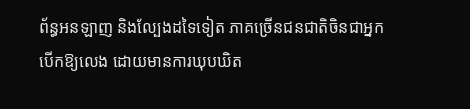ព័ន្ធអនឡាញ និងល្បែងដទៃទៀត ភាគច្រើនជនជាតិចិនជាអ្នកបើកឱ្យលេង ដោយមានការឃុបឃិត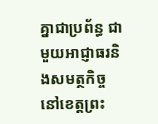គ្នាជាប្រព័ន្ធ ជាមួយអាជ្ញាធរនិងសមត្ថកិច្ចនៅខេត្តព្រះ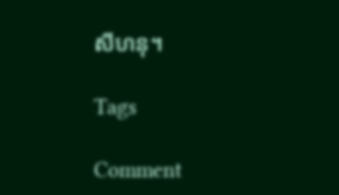សីហនុ។

Tags

Comment